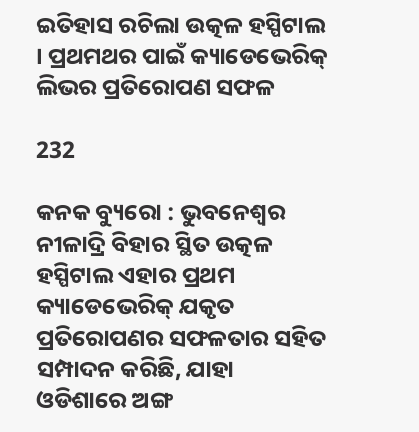ଇତିହାସ ରଚିଲା ଉତ୍କଳ ହସ୍ପିଟାଲ । ପ୍ରଥମଥର ପାଇଁ କ୍ୟାଡେଭେରିକ୍ ଲିଭର ପ୍ରତିରୋପଣ ସଫଳ

232

କନକ ବ୍ୟୁରୋ : ଭୁବନେଶ୍ୱର ନୀଳାଦ୍ରି ବିହାର ସ୍ଥିତ ଉତ୍କଳ ହସ୍ପିଟାଲ ଏହାର ପ୍ରଥମ କ୍ୟାଡେଭେରିକ୍ ଯକୃତ ପ୍ରତିରୋପଣର ସଫଳତାର ସହିତ ସମ୍ପାଦନ କରିଛି, ଯାହା ଓଡିଶାରେ ଅଙ୍ଗ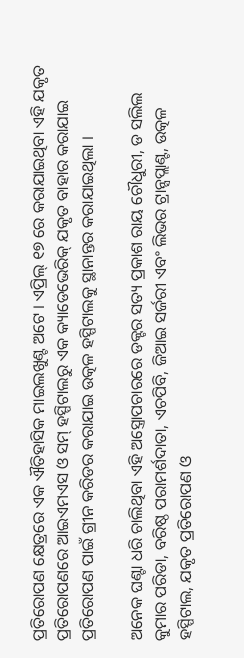ପ୍ରତିରୋପଣ କ୍ଷେତ୍ରରେ ଏକ ଐତିହାସିକ ମାଇଲଖୁଣ୍ଟ ଅଟେ । ଏପ୍ରିଲ୍ ୧୭ ରେ କରାଯାଇଥିବା ଏହି ଯକୃତ ପ୍ରତିରୋପଣରେ ଆଇଏମଏସ ଓ ସମ୍ ହସ୍ପିଟାଲରୁ ଏକ କ୍ୟାଡେଭେରିକ୍ ଯକୃତ ବାହାର କରାଯାଇ ପ୍ରତିରୋପଣ ପାଇଁ ଗ୍ରୀନ କରିଡର କରାଯାଇ ଉତ୍କଳ ହସ୍ପିଟାଲକୁ ସ୍ଥାନାନ୍ତର କରାଯାଇଥିଲା ।

ଅନେକ ଘଣ୍ଟା ଧରି ଚାଲିଥିବା ଏହି ଅସ୍ତ୍ରୋପଚାରରେ ଡକ୍ଟର ସତ୍ୟ ପ୍ରକାଶ ରାୟ ଚୌଧୁରୀ, ଡ ସଲିଲ କୁମାର ପରିଡା, ବରିଷ୍ଠ ପରାମର୍ଶଦାତା, ଏଚପିବି, ଜିଆଇ ସର୍ଜରୀ ଏବଂ ଲିଭର ଟ୍ରାନ୍ସପ୍ଲାଣ୍ଟ, ଉତ୍କଳ ହସ୍ପିଟାଲ, ଯକୃତ ପ୍ରତିରୋପଣ ଓ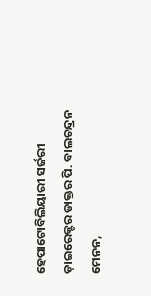ହେପାଟୋବିଲିୟାରୀ ସର୍ଜରୀ ଡ଼ାଇରେକ୍ଟର ଡାକ୍ତର ପି. ବାଲଚନ୍ଦ୍ରନ ମେନନ,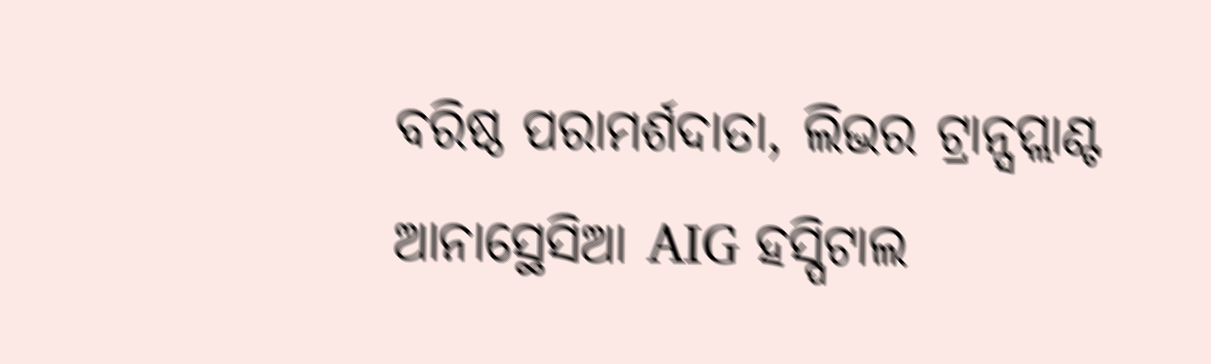ବରିଷ୍ଠ ପରାମର୍ଶଦାତା, ଲିଭର ଟ୍ରାନ୍ସପ୍ଲାଣ୍ଟ ଆନାସ୍ଥେସିଆ AIG ହସ୍ପିଟାଲ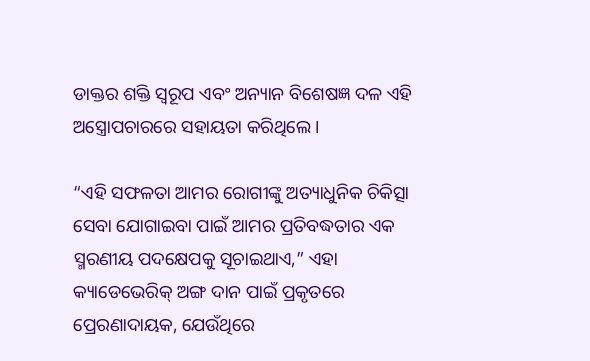ଡାକ୍ତର ଶକ୍ତି ସ୍ୱରୂପ ଏବଂ ଅନ୍ୟାନ ବିଶେଷଜ୍ଞ ଦଳ ଏହି ଅସ୍ତ୍ରୋପଚାରରେ ସହାୟତା କରିଥିଲେ ।

“ଏହି ସଫଳତା ଆମର ରୋଗୀଙ୍କୁ ଅତ୍ୟାଧୁନିକ ଚିକିତ୍ସା ସେବା ଯୋଗାଇବା ପାଇଁ ଆମର ପ୍ରତିବଦ୍ଧତାର ଏକ ସ୍ମରଣୀୟ ପଦକ୍ଷେପକୁ ସୂଚାଇଥାଏ,” ଏହା କ୍ୟାଡେଭେରିକ୍ ଅଙ୍ଗ ଦାନ ପାଇଁ ପ୍ରକୃତରେ ପ୍ରେରଣାଦାୟକ, ଯେଉଁଥିରେ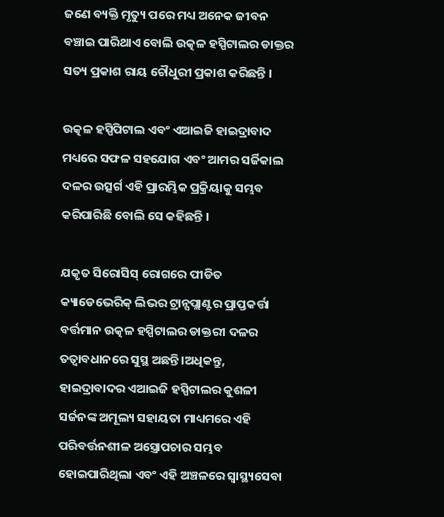ଜଣେ ବ୍ୟକ୍ତି ମୃତ୍ୟୁ ପରେ ମଧ୍ୟ ଅନେକ ଜୀବନ ବଞ୍ଚାଇ ପାରିଥାଏ ବୋଲି ଉତ୍କଳ ହସ୍ପିଟାଲର ଡାକ୍ତର ସତ୍ୟ ପ୍ରକାଶ ରାୟ ଚୌଧୁରୀ ପ୍ରକାଶ କରିଛନ୍ତି ।

ଉତ୍କଳ ହସ୍ପିପିଟାଲ ଏବଂ ଏଆଇଜି ହାଇଦ୍ରାବାଦ ମଧ୍ୟରେ ସଫଳ ସହଯୋଗ ଏବଂ ଆମର ସର୍ଜିକାଲ ଦଳର ଉତ୍ସର୍ଗ ଏହି ପ୍ରାରମ୍ଭିକ ପ୍ରକ୍ରିୟାକୁ ସମ୍ଭବ କରିପାରିଛି ବୋଲି ସେ କହିଛନ୍ତି ।

ଯକୃତ ସିରୋସିସ୍ ରୋଗରେ ପୀଡିତ କ୍ୟାଡେଭେରିକ୍ ଲିଭର ଟ୍ରାନ୍ସପ୍ଲାଣ୍ଟର ପ୍ରାପ୍ତକର୍ତ୍ତା ବର୍ତ୍ତମାନ ଉତ୍କଳ ହସ୍ପିଟାଲର ଡାକ୍ତରୀ ଦଳର ତତ୍ୱାବଧାନରେ ସୁସ୍ଥ ଅଛନ୍ତି ।ଅଧିକନ୍ତୁ, ହାଇଦ୍ରାବାଦର ଏଆଇଜି ହସ୍ପିଟାଲର କୁଶଳୀ ସର୍ଜନଙ୍କ ଅମୂଲ୍ୟ ସହାୟତା ମାଧ୍ୟମରେ ଏହି ପରିବର୍ତ୍ତନଶୀଳ ଅସ୍ତ୍ରୋପଚାର ସମ୍ଭବ ହୋଇପାରିଥିଲା ଏବଂ ଏହି ଅଞ୍ଚଳରେ ସ୍ୱାସ୍ଥ୍ୟସେବା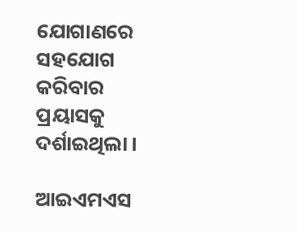ଯୋଗାଣରେ ସହଯୋଗ କରିବାର ପ୍ରୟାସକୁ ଦର୍ଶାଇଥିଲା ।

ଆଇଏମଏସ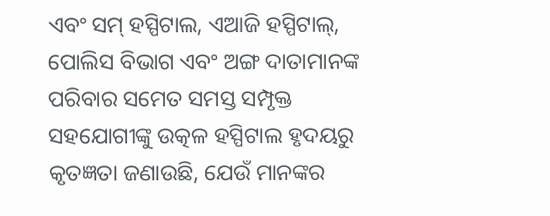ଏବଂ ସମ୍ ହସ୍ପିଟାଲ, ଏଆଜି ହସ୍ପିଟାଲ୍, ପୋଲିସ ବିଭାଗ ଏବଂ ଅଙ୍ଗ ଦାତାମାନଙ୍କ ପରିବାର ସମେତ ସମସ୍ତ ସମ୍ପୃକ୍ତ ସହଯୋଗୀଙ୍କୁ ଉତ୍କଳ ହସ୍ପିଟାଲ ହୃଦୟରୁ କୃତଜ୍ଞତା ଜଣାଉଛି, ଯେଉଁ ମାନଙ୍କର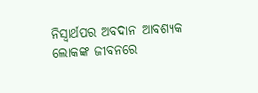ନିସ୍ଵାର୍ଥପର ଅବଦାନ ଆବଶ୍ୟକ ଲୋକଙ୍କ ଜୀବନରେ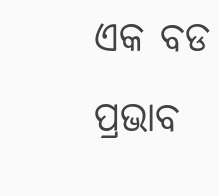ଏକ ବଡ ପ୍ରଭାବ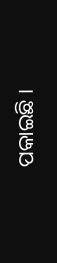ପକାଇଛି ।